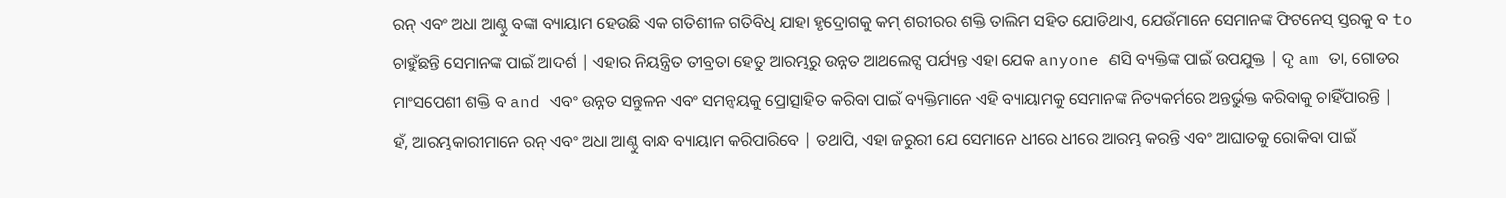ରନ୍ ଏବଂ ଅଧା ଆଣ୍ଠୁ ବଙ୍କା ବ୍ୟାୟାମ ହେଉଛି ଏକ ଗତିଶୀଳ ଗତିବିଧି ଯାହା ହୃଦ୍ରୋଗକୁ କମ୍ ଶରୀରର ଶକ୍ତି ତାଲିମ ସହିତ ଯୋଡିଥାଏ, ଯେଉଁମାନେ ସେମାନଙ୍କ ଫିଟନେସ୍ ସ୍ତରକୁ ବ to ଚାହୁଁଛନ୍ତି ସେମାନଙ୍କ ପାଇଁ ଆଦର୍ଶ | ଏହାର ନିୟନ୍ତ୍ରିତ ତୀବ୍ରତା ହେତୁ ଆରମ୍ଭରୁ ଉନ୍ନତ ଆଥଲେଟ୍ସ ପର୍ଯ୍ୟନ୍ତ ଏହା ଯେକ anyone ଣସି ବ୍ୟକ୍ତିଙ୍କ ପାଇଁ ଉପଯୁକ୍ତ | ଦୃ am ତା, ଗୋଡର ମାଂସପେଶୀ ଶକ୍ତି ବ and ଏବଂ ଉନ୍ନତ ସନ୍ତୁଳନ ଏବଂ ସମନ୍ୱୟକୁ ପ୍ରୋତ୍ସାହିତ କରିବା ପାଇଁ ବ୍ୟକ୍ତିମାନେ ଏହି ବ୍ୟାୟାମକୁ ସେମାନଙ୍କ ନିତ୍ୟକର୍ମରେ ଅନ୍ତର୍ଭୁକ୍ତ କରିବାକୁ ଚାହିଁପାରନ୍ତି |
ହଁ, ଆରମ୍ଭକାରୀମାନେ ରନ୍ ଏବଂ ଅଧା ଆଣ୍ଠୁ ବାନ୍ଧ ବ୍ୟାୟାମ କରିପାରିବେ | ତଥାପି, ଏହା ଜରୁରୀ ଯେ ସେମାନେ ଧୀରେ ଧୀରେ ଆରମ୍ଭ କରନ୍ତି ଏବଂ ଆଘାତକୁ ରୋକିବା ପାଇଁ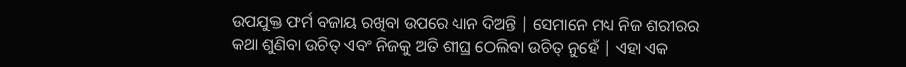ଉପଯୁକ୍ତ ଫର୍ମ ବଜାୟ ରଖିବା ଉପରେ ଧ୍ୟାନ ଦିଅନ୍ତି | ସେମାନେ ମଧ୍ୟ ନିଜ ଶରୀରର କଥା ଶୁଣିବା ଉଚିତ୍ ଏବଂ ନିଜକୁ ଅତି ଶୀଘ୍ର ଠେଲିବା ଉଚିତ୍ ନୁହେଁ | ଏହା ଏକ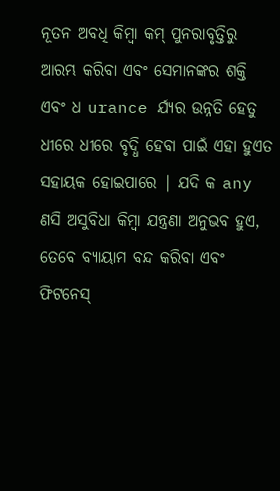ନୂତନ ଅବଧି କିମ୍ବା କମ୍ ପୁନରାବୃତ୍ତିରୁ ଆରମ୍ଭ କରିବା ଏବଂ ସେମାନଙ୍କର ଶକ୍ତି ଏବଂ ଧ urance ର୍ଯ୍ୟର ଉନ୍ନତି ହେତୁ ଧୀରେ ଧୀରେ ବୃଦ୍ଧି ହେବା ପାଇଁ ଏହା ହୁଏତ ସହାୟକ ହୋଇପାରେ | ଯଦି କ any ଣସି ଅସୁବିଧା କିମ୍ବା ଯନ୍ତ୍ରଣା ଅନୁଭବ ହୁଏ, ତେବେ ବ୍ୟାୟାମ ବନ୍ଦ କରିବା ଏବଂ ଫିଟନେସ୍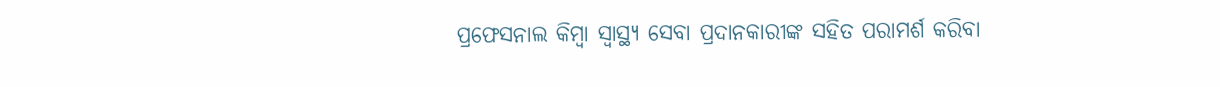ପ୍ରଫେସନାଲ କିମ୍ବା ସ୍ୱାସ୍ଥ୍ୟ ସେବା ପ୍ରଦାନକାରୀଙ୍କ ସହିତ ପରାମର୍ଶ କରିବା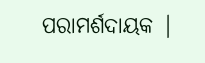ପରାମର୍ଶଦାୟକ |